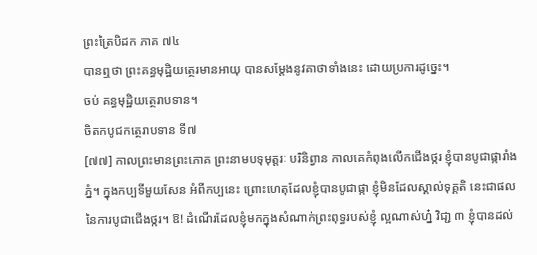ព្រះត្រៃបិដក ភាគ ៧៤
បានឮថា ព្រះគន្ធមុដ្ឋិយត្ថេរមានអាយុ បានសម្តែងនូវគាថាទាំងនេះ ដោយប្រការដូច្នេះ។
ចប់ គន្ធមុដ្ឋិយត្ថេរាបទាន។
ចិតកបូជកត្ថេរាបទាន ទី៧
[៧៧] កាលព្រះមានព្រះភោគ ព្រះនាមបទុមុត្តរៈ បរិនិព្វាន កាលគេកំពុងលើកជើងថ្ករ ខ្ញុំបានបូជាផ្ការាំងភ្នំ។ ក្នុងកប្បទីមួយសែន អំពីកប្បនេះ ព្រោះហេតុដែលខ្ញុំបានបូជាផ្កា ខ្ញុំមិនដែលស្គាល់ទុគ្គតិ នេះជាផលនៃការបូជាជើងថ្ករ។ ឱ! ដំណើរដែលខ្ញុំមកក្នុងសំណាក់ព្រះពុទ្ធរបស់ខ្ញុំ ល្អណាស់ហ្ន៎ វិជា្ជ ៣ ខ្ញុំបានដល់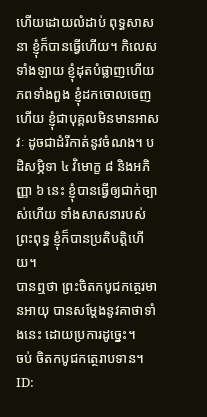ហើយដោយលំដាប់ ពុទ្ធសាសនា ខ្ញុំក៏បានធ្វើហើយ។ កិលេសទាំងឡាយ ខ្ញុំដុតបំផ្លាញហើយ ភពទាំងពួង ខ្ញុំដកចោលចេញហើយ ខ្ញុំជាបុគ្គលមិនមានអាសវៈ ដូចជាដំរីកាត់នូវចំណង។ បដិសម្ភិទា ៤ វិមោក្ខ ៨ និងអភិញ្ញា ៦ នេះ ខ្ញុំបានធ្វើឲ្យជាក់ច្បាស់ហើយ ទាំងសាសនារបស់ព្រះពុទ្ធ ខ្ញុំក៏បានប្រតិបត្តិហើយ។
បានឮថា ព្រះចិតកបូជកត្ថេរមានអាយុ បានសម្តែងនូវគាថាទាំងនេះ ដោយប្រការដូច្នេះ។
ចប់ ចិតកបូជកត្ថេរាបទាន។
ID: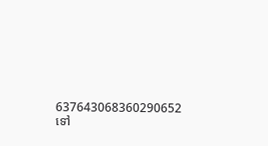637643068360290652
ទៅ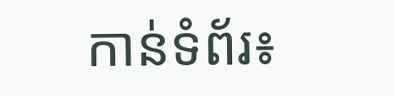កាន់ទំព័រ៖